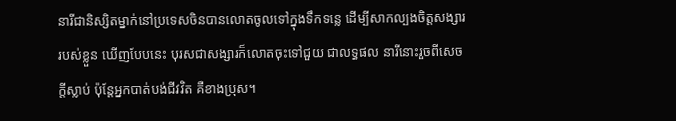នារីជានិស្សិតម្នាក់នៅប្រទេសចិនបានលោតចូលទៅក្នុងទឹកទន្លេ ដើម្បីសាកល្បងចិត្តសង្សារ
របស់ខ្លួន ឃើញបែបនេះ បុរសជាសង្សារក៏លោតចុះទៅជួយ ជាលទ្ធផល នារីនោះរួចពីសេច
ក្ដីស្លាប់ ប៉ុន្ដែអ្នកបាត់បង់ជីវវិត គឺខាងប្រុស។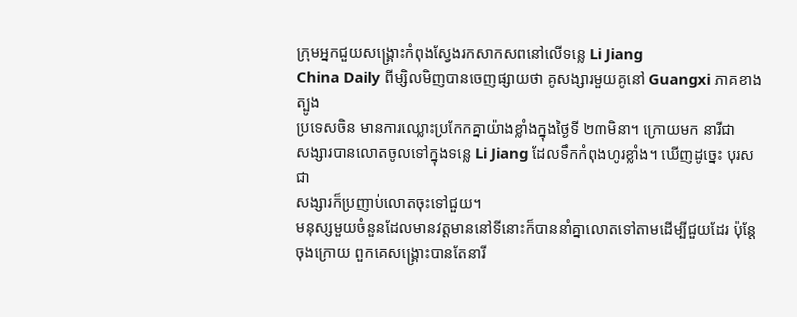ក្រុមអ្នកជួយសង្គ្រោះកំពុងស្វែងរកសាកសពនៅលើទន្លេ Li Jiang
China Daily ពីម្សិលមិញបានចេញផ្សាយថា គូសង្សារមួយគូនៅ Guangxi ភាគខាងត្បូង
ប្រទេសចិន មានការឈ្លោះប្រកែកគ្នាយ៉ាងខ្លាំងក្នុងថ្ងៃទី ២៣មិនា។ ក្រោយមក នារីជា
សង្សារបានលោតចូលទៅក្នុងទន្លេ Li Jiang ដែលទឹកកំពុងហូរខ្លាំង។ ឃើញដូច្នេះ បុរសជា
សង្សារក៏ប្រញាប់លោតចុះទៅជួយ។
មនុស្សមួយចំនួនដែលមានវត្តមាននៅទីនោះក៏បាននាំគ្នាលោតទៅតាមដើម្បីជួយដែរ ប៉ុន្ដែ
ចុងក្រោយ ពួកគេសង្គ្រោះបានតែនារី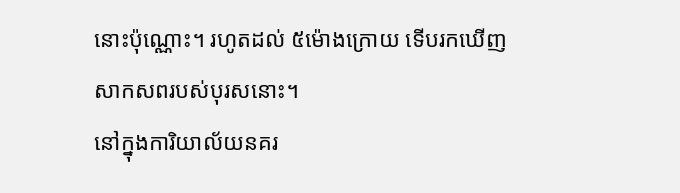នោះប៉ុណ្ណោះ។ រហូតដល់ ៥ម៉ោងក្រោយ ទើបរកឃើញ
សាកសពរបស់បុរសនោះ។
នៅក្នុងការិយាល័យនគរ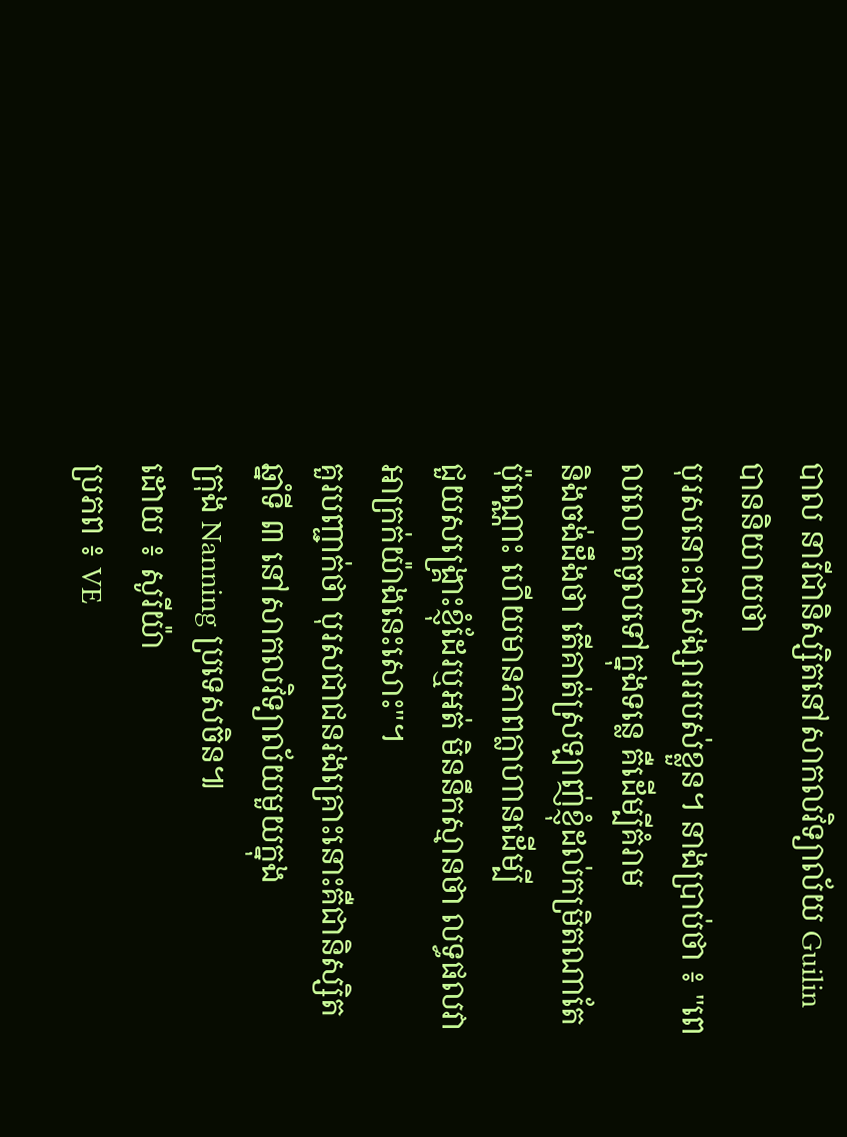បាល នារីជានិស្សិតនៅសាកលវិទ្យាល័យ Guilin បាននិយាយថា
បុរសនោះជាសង្សាររបស់ខ្លួន។ នាងប្រាប់ថា ៖ "ពេលលោតចូលទៅក្នុងទន្លេ គឺដើម្បីគំរាម
និងចង់ដឹងថា តើគាត់ស្រឡាញ់ខ្ញុំដល់កម្រិតណាតែប៉ុណ្ណោះ ហើយមានភាពក្លាហានដើម្បី
ជួយសង្គ្រោះខ្ញុំដែរឬអត់ មិននឹកស្មានថា លទ្ធផលវាអាក្រក់យ៉ាងនេះសោះ"។
គួរបញ្ជាក់ថា បុរសជាជនរងគ្រោះនោះគឺជានិស្សិតឆ្នាំទី ៣ នៅសាកលវិទ្យាល័យមួយក្នុង
ក្រុង Nanning ប្រទេសចិន៕
ដោយ ៖ សូរីយ៉ា
ប្រភព ៖ VE